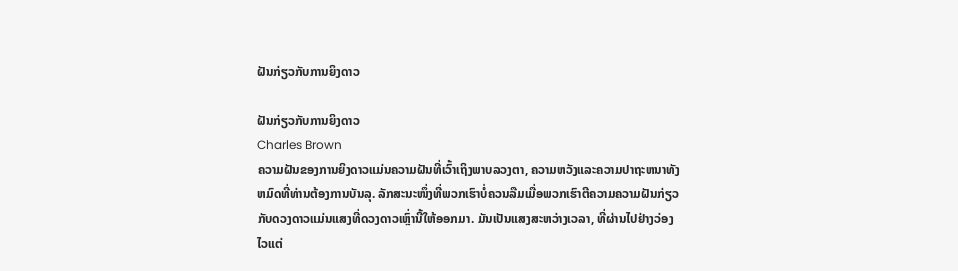ຝັນກ່ຽວກັບການຍິງດາວ

ຝັນກ່ຽວກັບການຍິງດາວ
Charles Brown
ຄວາມຝັນຂອງການຍິງດາວແມ່ນຄວາມຝັນທີ່ເວົ້າເຖິງພາບລວງຕາ, ຄວາມຫວັງແລະຄວາມປາຖະຫນາທັງຫມົດທີ່ທ່ານຕ້ອງການບັນລຸ. ລັກສະນະໜຶ່ງທີ່ພວກເຮົາບໍ່ຄວນລືມເມື່ອພວກເຮົາຕີຄວາມຄວາມຝັນກ່ຽວກັບດວງດາວແມ່ນແສງທີ່ດວງດາວເຫຼົ່ານີ້ໃຫ້ອອກມາ. ມັນເປັນແສງສະຫວ່າງເວລາ, ທີ່ຜ່ານໄປຢ່າງວ່ອງໄວແຕ່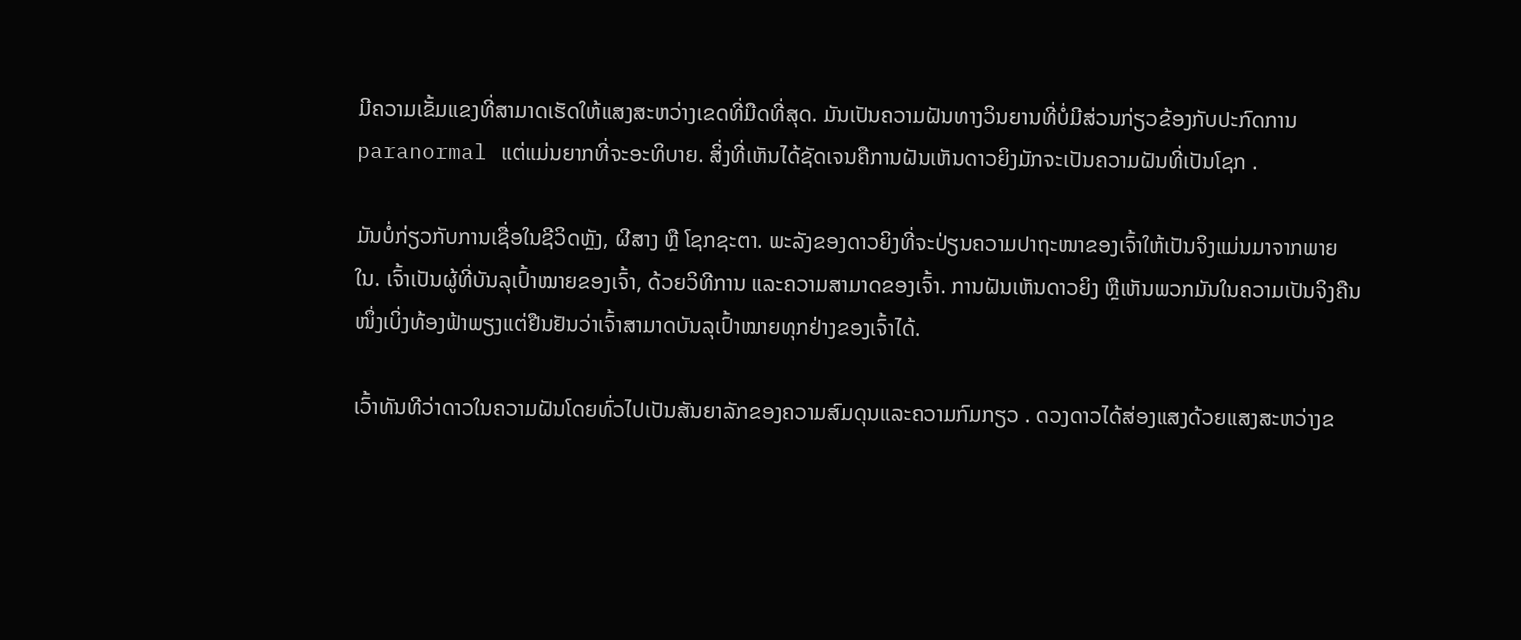ມີຄວາມເຂັ້ມແຂງທີ່ສາມາດເຮັດໃຫ້ແສງສະຫວ່າງເຂດທີ່ມືດທີ່ສຸດ. ມັນເປັນຄວາມຝັນທາງວິນຍານທີ່ບໍ່ມີສ່ວນກ່ຽວຂ້ອງກັບປະກົດການ paranormal ແຕ່ແມ່ນຍາກທີ່ຈະອະທິບາຍ. ສິ່ງທີ່ເຫັນໄດ້ຊັດເຈນຄືການຝັນເຫັນດາວຍິງມັກຈະເປັນຄວາມຝັນທີ່ເປັນໂຊກ .

ມັນບໍ່ກ່ຽວກັບການເຊື່ອໃນຊີວິດຫຼັງ, ຜີສາງ ຫຼື ໂຊກຊະຕາ. ພະລັງຂອງດາວຍິງທີ່ຈະປ່ຽນຄວາມປາຖະໜາຂອງເຈົ້າໃຫ້ເປັນຈິງແມ່ນມາຈາກພາຍໃນ. ເຈົ້າເປັນຜູ້ທີ່ບັນລຸເປົ້າໝາຍຂອງເຈົ້າ, ດ້ວຍວິທີການ ແລະຄວາມສາມາດຂອງເຈົ້າ. ການຝັນເຫັນດາວຍິງ ຫຼືເຫັນພວກມັນໃນຄວາມເປັນຈິງຄືນໜຶ່ງເບິ່ງທ້ອງຟ້າພຽງແຕ່ຢືນຢັນວ່າເຈົ້າສາມາດບັນລຸເປົ້າໝາຍທຸກຢ່າງຂອງເຈົ້າໄດ້.

ເວົ້າທັນທີວ່າດາວໃນຄວາມຝັນໂດຍທົ່ວໄປເປັນສັນຍາລັກຂອງຄວາມສົມດຸນແລະຄວາມກົມກຽວ . ດວງດາວໄດ້ສ່ອງແສງດ້ວຍແສງສະຫວ່າງຂ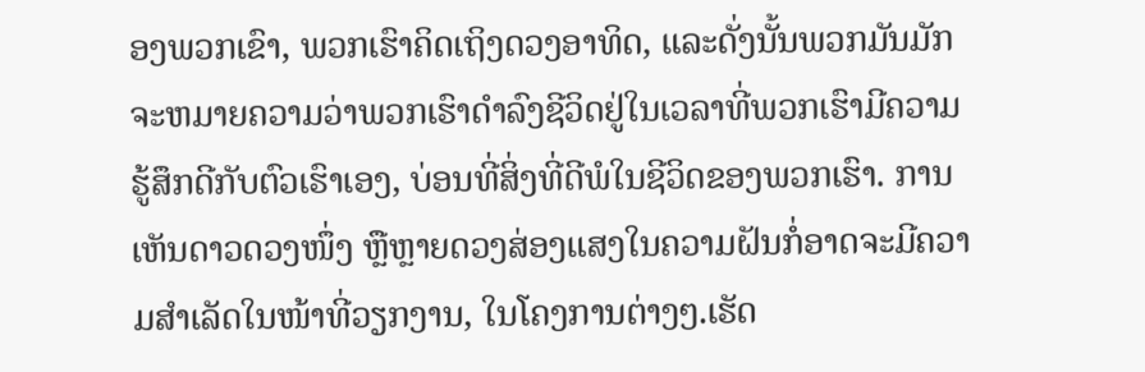ອງພວກເຂົາ, ພວກເຮົາຄິດເຖິງດວງອາທິດ, ແລະດັ່ງນັ້ນພວກມັນມັກຈະຫມາຍຄວາມວ່າພວກເຮົາດໍາລົງຊີວິດຢູ່ໃນເວລາທີ່ພວກເຮົາມີຄວາມຮູ້ສຶກດີກັບຕົວເຮົາເອງ, ບ່ອນທີ່ສິ່ງທີ່ດີພໍໃນຊີວິດຂອງພວກເຮົາ. ການເຫັນດາວດວງໜຶ່ງ ຫຼືຫຼາຍດວງສ່ອງແສງໃນຄວາມຝັນກໍ່ອາດຈະມີຄວາມສຳເລັດໃນໜ້າທີ່ວຽກງານ, ໃນໂຄງການຕ່າງໆ.ເຮັດ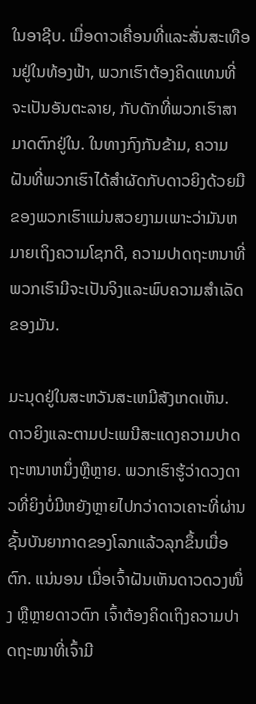ໃນອາຊີບ. ເມື່ອດາວເຄື່ອນທີ່ແລະສັ່ນສະເທືອນຢູ່ໃນທ້ອງຟ້າ, ພວກເຮົາຕ້ອງຄິດແທນທີ່ຈະເປັນອັນຕະລາຍ, ກັບດັກທີ່ພວກເຮົາສາມາດຕົກຢູ່ໃນ. ໃນທາງກົງກັນຂ້າມ, ຄວາມຝັນທີ່ພວກເຮົາໄດ້ສໍາຜັດກັບດາວຍິງດ້ວຍມືຂອງພວກເຮົາແມ່ນສວຍງາມເພາະວ່າມັນຫມາຍເຖິງຄວາມໂຊກດີ, ຄວາມປາດຖະຫນາທີ່ພວກເຮົາມີຈະເປັນຈິງແລະພົບຄວາມສໍາເລັດຂອງມັນ.

ມະນຸດຢູ່ໃນສະຫວັນສະເຫມີສັງເກດເຫັນ. ດາວຍິງແລະຕາມປະເພນີສະແດງຄວາມປາດຖະຫນາຫນຶ່ງຫຼືຫຼາຍ. ພວກເຮົາຮູ້ວ່າດວງດາວທີ່ຍິງບໍ່ມີຫຍັງຫຼາຍໄປກວ່າດາວເຄາະທີ່ຜ່ານຊັ້ນບັນຍາກາດຂອງໂລກແລ້ວລຸກຂຶ້ນເມື່ອຕົກ. ແນ່ນອນ ເມື່ອເຈົ້າຝັນເຫັນດາວດວງໜຶ່ງ ຫຼືຫຼາຍດາວຕົກ ເຈົ້າຕ້ອງຄິດເຖິງຄວາມປາດຖະໜາທີ່ເຈົ້າມີ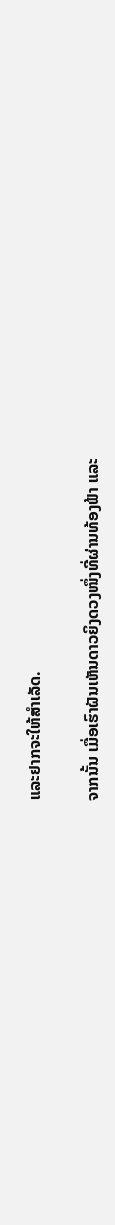ແລະຢາກຈະໃຫ້ສຳເລັດ.

ຈາກນັ້ນ ເມື່ອເຮົາຝັນເຫັນດາວຍິງດວງໜຶ່ງທີ່ຜ່ານທ້ອງຟ້າ ແລະ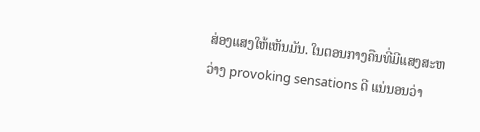ສ່ອງແສງໃຫ້ເຫັນມັນ. ໃນຕອນກາງຄືນທີ່ມີແສງສະຫວ່າງ provoking sensations ດີ ແນ່ນອນວ່າ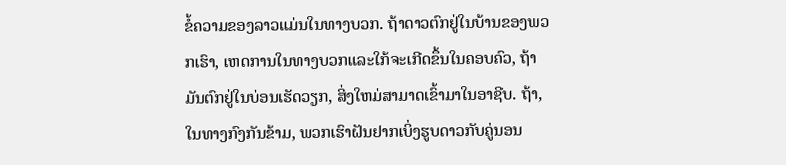ຂໍ້ຄວາມຂອງລາວແມ່ນໃນທາງບວກ. ຖ້າດາວຕົກຢູ່ໃນບ້ານຂອງພວກເຮົາ, ເຫດການໃນທາງບວກແລະໃກ້ຈະເກີດຂຶ້ນໃນຄອບຄົວ, ຖ້າມັນຕົກຢູ່ໃນບ່ອນເຮັດວຽກ, ສິ່ງໃຫມ່ສາມາດເຂົ້າມາໃນອາຊີບ. ຖ້າ, ໃນທາງກົງກັນຂ້າມ, ພວກເຮົາຝັນຢາກເບິ່ງຮູບດາວກັບຄູ່ນອນ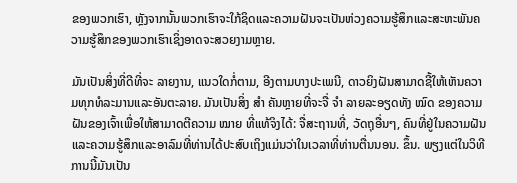ຂອງພວກເຮົາ, ຫຼັງຈາກນັ້ນພວກເຮົາຈະໃກ້ຊິດແລະຄວາມຝັນຈະເປັນຫ່ວງຄວາມຮູ້ສຶກແລະສະຫະພັນຄວາມຮູ້ສຶກຂອງພວກເຮົາເຊິ່ງອາດຈະສວຍງາມຫຼາຍ.

ມັນເປັນສິ່ງທີ່ດີທີ່ຈະ ລາຍງານ, ແນວໃດກໍ່ຕາມ, ອີງຕາມບາງປະເພນີ, ດາວຍິງຝັນສາມາດຊີ້ໃຫ້ເຫັນຄວາມທຸກທໍລະມານແລະອັນຕະລາຍ. ມັນເປັນສິ່ງ ສຳ ຄັນຫຼາຍທີ່ຈະຈື່ ຈຳ ລາຍລະອຽດທັງ ໝົດ ຂອງຄວາມຝັນຂອງເຈົ້າເພື່ອໃຫ້ສາມາດຕີຄວາມ ໝາຍ ທີ່ແທ້ຈິງໄດ້: ຈື່ສະຖານທີ່, ວັດຖຸອື່ນໆ, ຄົນທີ່ຢູ່ໃນຄວາມຝັນແລະຄວາມຮູ້ສຶກແລະອາລົມທີ່ທ່ານໄດ້ປະສົບເຖິງແມ່ນວ່າໃນເວລາທີ່ທ່ານຕື່ນນອນ. ຂຶ້ນ. ພຽງແຕ່ໃນວິທີການນີ້ມັນເປັນ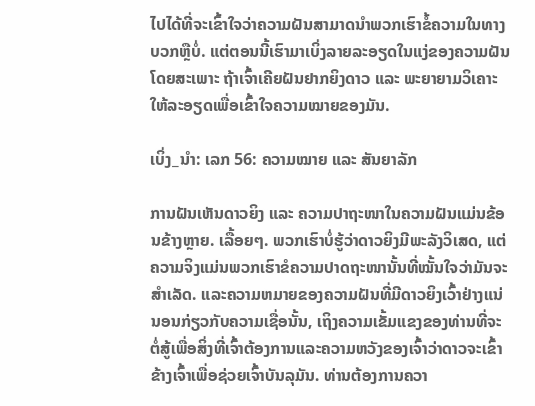ໄປໄດ້ທີ່ຈະເຂົ້າໃຈວ່າຄວາມຝັນສາມາດນໍາພວກເຮົາຂໍ້ຄວາມໃນທາງບວກຫຼືບໍ່. ແຕ່ຕອນນີ້ເຮົາມາເບິ່ງລາຍລະອຽດໃນແງ່ຂອງຄວາມຝັນໂດຍສະເພາະ ຖ້າເຈົ້າເຄີຍຝັນຢາກຍິງດາວ ແລະ ພະຍາຍາມວິເຄາະໃຫ້ລະອຽດເພື່ອເຂົ້າໃຈຄວາມໝາຍຂອງມັນ.

ເບິ່ງ_ນຳ: ເລກ 56: ຄວາມໝາຍ ແລະ ສັນຍາລັກ

ການຝັນເຫັນດາວຍິງ ແລະ ຄວາມປາຖະໜາໃນຄວາມຝັນແມ່ນຂ້ອນຂ້າງຫຼາຍ. ເລື້ອຍໆ. ພວກເຮົາບໍ່ຮູ້ວ່າດາວຍິງມີພະລັງວິເສດ, ແຕ່ຄວາມຈິງແມ່ນພວກເຮົາຂໍຄວາມປາດຖະໜານັ້ນທີ່ໝັ້ນໃຈວ່າມັນຈະສຳເລັດ. ແລະຄວາມຫມາຍຂອງຄວາມຝັນທີ່ມີດາວຍິງເວົ້າຢ່າງແນ່ນອນກ່ຽວກັບຄວາມເຊື່ອນັ້ນ, ເຖິງຄວາມເຂັ້ມແຂງຂອງທ່ານທີ່ຈະຕໍ່ສູ້ເພື່ອສິ່ງທີ່ເຈົ້າຕ້ອງການແລະຄວາມຫວັງຂອງເຈົ້າວ່າດາວຈະເຂົ້າຂ້າງເຈົ້າເພື່ອຊ່ວຍເຈົ້າບັນລຸມັນ. ທ່ານຕ້ອງການຄວາ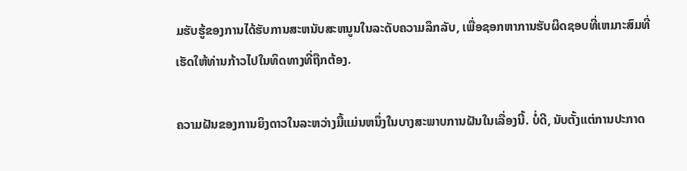ມຮັບຮູ້ຂອງການໄດ້ຮັບການສະຫນັບສະຫນູນໃນລະດັບຄວາມລຶກລັບ, ເພື່ອຊອກຫາການຮັບຜິດຊອບທີ່ເຫມາະສົມທີ່ເຮັດໃຫ້ທ່ານກ້າວໄປໃນທິດທາງທີ່ຖືກຕ້ອງ.

ຄວາມຝັນຂອງການຍິງດາວໃນລະຫວ່າງມື້ແມ່ນຫນຶ່ງໃນບາງສະພາບການຝັນໃນເລື່ອງນີ້. ບໍ່ດີ, ນັບຕັ້ງແຕ່ການປະກາດ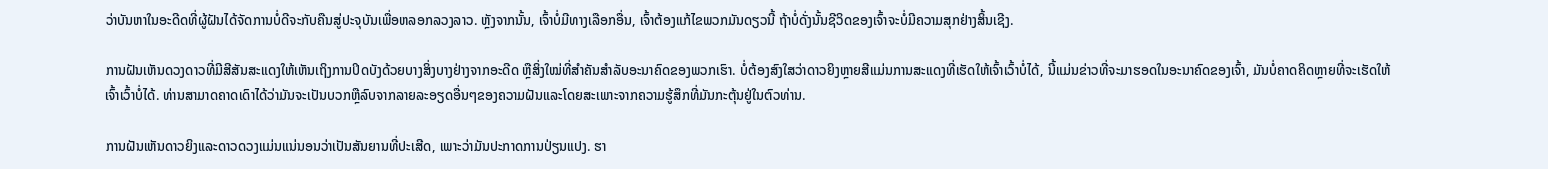ວ່າບັນຫາໃນອະດີດທີ່ຜູ້ຝັນໄດ້ຈັດການບໍ່ດີຈະກັບຄືນສູ່ປະຈຸບັນເພື່ອຫລອກລວງລາວ. ຫຼັງຈາກນັ້ນ, ເຈົ້າບໍ່ມີທາງເລືອກອື່ນ, ເຈົ້າຕ້ອງແກ້ໄຂພວກມັນດຽວນີ້ ຖ້າບໍ່ດັ່ງນັ້ນຊີວິດຂອງເຈົ້າຈະບໍ່ມີຄວາມສຸກຢ່າງສິ້ນເຊີງ.

ການຝັນເຫັນດວງດາວທີ່ມີສີສັນສະແດງໃຫ້ເຫັນເຖິງການປິດບັງດ້ວຍບາງສິ່ງບາງຢ່າງຈາກອະດີດ ຫຼືສິ່ງໃໝ່ທີ່ສຳຄັນສຳລັບອະນາຄົດຂອງພວກເຮົາ. ບໍ່ຕ້ອງສົງໃສວ່າດາວຍິງຫຼາຍສີແມ່ນການສະແດງທີ່ເຮັດໃຫ້ເຈົ້າເວົ້າບໍ່ໄດ້, ນີ້ແມ່ນຂ່າວທີ່ຈະມາຮອດໃນອະນາຄົດຂອງເຈົ້າ, ມັນບໍ່ຄາດຄິດຫຼາຍທີ່ຈະເຮັດໃຫ້ເຈົ້າເວົ້າບໍ່ໄດ້. ທ່ານສາມາດຄາດເດົາໄດ້ວ່າມັນຈະເປັນບວກຫຼືລົບຈາກລາຍລະອຽດອື່ນໆຂອງຄວາມຝັນແລະໂດຍສະເພາະຈາກຄວາມຮູ້ສຶກທີ່ມັນກະຕຸ້ນຢູ່ໃນຕົວທ່ານ.

ການຝັນເຫັນດາວຍິງແລະດາວດວງແມ່ນແນ່ນອນວ່າເປັນສັນຍານທີ່ປະເສີດ, ເພາະວ່າມັນປະກາດການປ່ຽນແປງ. ຮາ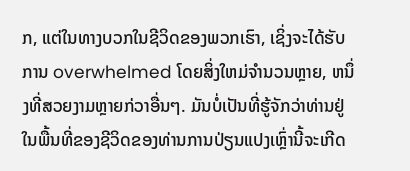ກ, ແຕ່ໃນທາງບວກໃນຊີວິດຂອງພວກເຮົາ, ເຊິ່ງຈະໄດ້ຮັບການ overwhelmed ໂດຍສິ່ງໃຫມ່ຈໍານວນຫຼາຍ, ຫນຶ່ງທີ່ສວຍງາມຫຼາຍກ່ວາອື່ນໆ. ມັນບໍ່ເປັນທີ່ຮູ້ຈັກວ່າທ່ານຢູ່ໃນພື້ນທີ່ຂອງຊີວິດຂອງທ່ານການປ່ຽນແປງເຫຼົ່ານີ້ຈະເກີດ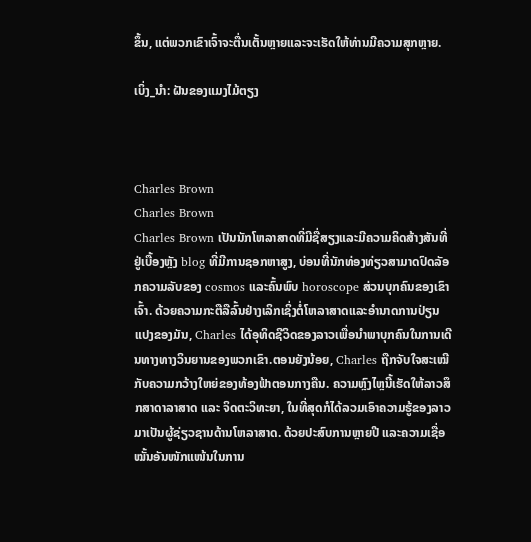ຂຶ້ນ, ແຕ່ພວກເຂົາເຈົ້າຈະຕື່ນເຕັ້ນຫຼາຍແລະຈະເຮັດໃຫ້ທ່ານມີຄວາມສຸກຫຼາຍ.

ເບິ່ງ_ນຳ: ຝັນຂອງແມງໄມ້ຕຽງ



Charles Brown
Charles Brown
Charles Brown ເປັນນັກໂຫລາສາດທີ່ມີຊື່ສຽງແລະມີຄວາມຄິດສ້າງສັນທີ່ຢູ່ເບື້ອງຫຼັງ blog ທີ່ມີການຊອກຫາສູງ, ບ່ອນທີ່ນັກທ່ອງທ່ຽວສາມາດປົດລັອກຄວາມລັບຂອງ cosmos ແລະຄົ້ນພົບ horoscope ສ່ວນບຸກຄົນຂອງເຂົາເຈົ້າ. ດ້ວຍຄວາມກະຕືລືລົ້ນຢ່າງເລິກເຊິ່ງຕໍ່ໂຫລາສາດແລະອໍານາດການປ່ຽນແປງຂອງມັນ, Charles ໄດ້ອຸທິດຊີວິດຂອງລາວເພື່ອນໍາພາບຸກຄົນໃນການເດີນທາງທາງວິນຍານຂອງພວກເຂົາ.ຕອນຍັງນ້ອຍ, Charles ຖືກຈັບໃຈສະເໝີກັບຄວາມກວ້າງໃຫຍ່ຂອງທ້ອງຟ້າຕອນກາງຄືນ. ຄວາມຫຼົງໄຫຼນີ້ເຮັດໃຫ້ລາວສຶກສາດາລາສາດ ແລະ ຈິດຕະວິທະຍາ, ໃນທີ່ສຸດກໍໄດ້ລວມເອົາຄວາມຮູ້ຂອງລາວມາເປັນຜູ້ຊ່ຽວຊານດ້ານໂຫລາສາດ. ດ້ວຍປະສົບການຫຼາຍປີ ແລະຄວາມເຊື່ອໝັ້ນອັນໜັກແໜ້ນໃນການ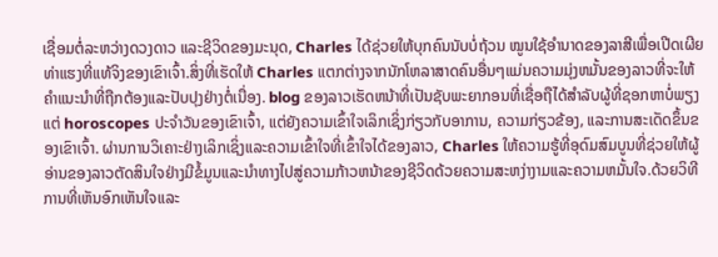ເຊື່ອມຕໍ່ລະຫວ່າງດວງດາວ ແລະຊີວິດຂອງມະນຸດ, Charles ໄດ້ຊ່ວຍໃຫ້ບຸກຄົນນັບບໍ່ຖ້ວນ ໝູນໃຊ້ອຳນາດຂອງລາສີເພື່ອເປີດເຜີຍທ່າແຮງທີ່ແທ້ຈິງຂອງເຂົາເຈົ້າ.ສິ່ງທີ່ເຮັດໃຫ້ Charles ແຕກຕ່າງຈາກນັກໂຫລາສາດຄົນອື່ນໆແມ່ນຄວາມມຸ່ງຫມັ້ນຂອງລາວທີ່ຈະໃຫ້ຄໍາແນະນໍາທີ່ຖືກຕ້ອງແລະປັບປຸງຢ່າງຕໍ່ເນື່ອງ. blog ຂອງລາວເຮັດຫນ້າທີ່ເປັນຊັບພະຍາກອນທີ່ເຊື່ອຖືໄດ້ສໍາລັບຜູ້ທີ່ຊອກຫາບໍ່ພຽງແຕ່ horoscopes ປະຈໍາວັນຂອງເຂົາເຈົ້າ, ແຕ່ຍັງຄວາມເຂົ້າໃຈເລິກເຊິ່ງກ່ຽວກັບອາການ, ຄວາມກ່ຽວຂ້ອງ, ແລະການສະເດັດຂຶ້ນຂອງເຂົາເຈົ້າ. ຜ່ານການວິເຄາະຢ່າງເລິກເຊິ່ງແລະຄວາມເຂົ້າໃຈທີ່ເຂົ້າໃຈໄດ້ຂອງລາວ, Charles ໃຫ້ຄວາມຮູ້ທີ່ອຸດົມສົມບູນທີ່ຊ່ວຍໃຫ້ຜູ້ອ່ານຂອງລາວຕັດສິນໃຈຢ່າງມີຂໍ້ມູນແລະນໍາທາງໄປສູ່ຄວາມກ້າວຫນ້າຂອງຊີວິດດ້ວຍຄວາມສະຫງ່າງາມແລະຄວາມຫມັ້ນໃຈ.ດ້ວຍວິທີການທີ່ເຫັນອົກເຫັນໃຈແລະ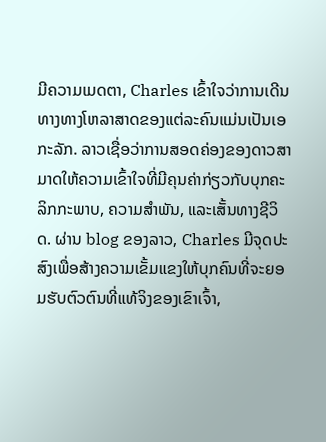ມີຄວາມເມດຕາ, Charles ເຂົ້າໃຈວ່າການເດີນທາງທາງໂຫລາສາດຂອງແຕ່ລະຄົນແມ່ນເປັນເອກະລັກ. ລາວເຊື່ອວ່າການສອດຄ່ອງຂອງດາວສາມາດໃຫ້ຄວາມເຂົ້າໃຈທີ່ມີຄຸນຄ່າກ່ຽວກັບບຸກຄະລິກກະພາບ, ຄວາມສໍາພັນ, ແລະເສັ້ນທາງຊີວິດ. ຜ່ານ blog ຂອງລາວ, Charles ມີຈຸດປະສົງເພື່ອສ້າງຄວາມເຂັ້ມແຂງໃຫ້ບຸກຄົນທີ່ຈະຍອມຮັບຕົວຕົນທີ່ແທ້ຈິງຂອງເຂົາເຈົ້າ,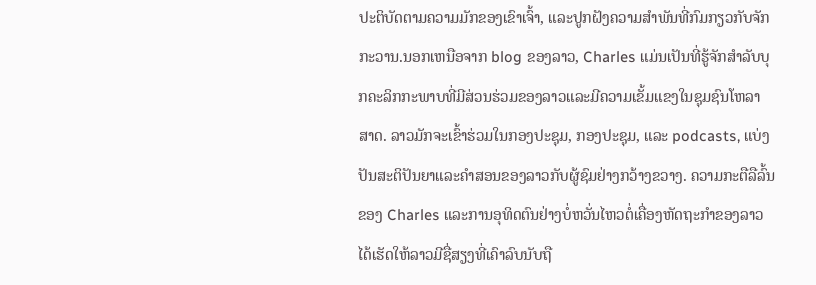ປະຕິບັດຕາມຄວາມມັກຂອງເຂົາເຈົ້າ, ແລະປູກຝັງຄວາມສໍາພັນທີ່ກົມກຽວກັບຈັກກະວານ.ນອກເຫນືອຈາກ blog ຂອງລາວ, Charles ແມ່ນເປັນທີ່ຮູ້ຈັກສໍາລັບບຸກຄະລິກກະພາບທີ່ມີສ່ວນຮ່ວມຂອງລາວແລະມີຄວາມເຂັ້ມແຂງໃນຊຸມຊົນໂຫລາສາດ. ລາວມັກຈະເຂົ້າຮ່ວມໃນກອງປະຊຸມ, ກອງປະຊຸມ, ແລະ podcasts, ແບ່ງປັນສະຕິປັນຍາແລະຄໍາສອນຂອງລາວກັບຜູ້ຊົມຢ່າງກວ້າງຂວາງ. ຄວາມກະຕືລືລົ້ນຂອງ Charles ແລະການອຸທິດຕົນຢ່າງບໍ່ຫວັ່ນໄຫວຕໍ່ເຄື່ອງຫັດຖະກໍາຂອງລາວໄດ້ເຮັດໃຫ້ລາວມີຊື່ສຽງທີ່ເຄົາລົບນັບຖື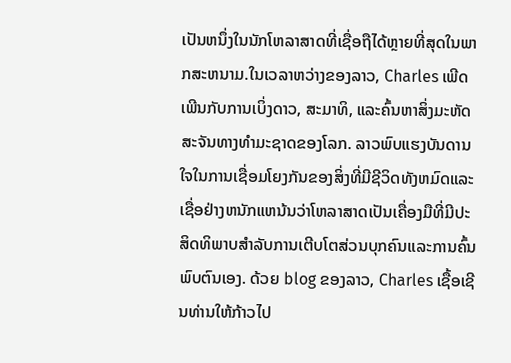ເປັນຫນຶ່ງໃນນັກໂຫລາສາດທີ່ເຊື່ອຖືໄດ້ຫຼາຍທີ່ສຸດໃນພາກສະຫນາມ.ໃນເວລາຫວ່າງຂອງລາວ, Charles ເພີດເພີນກັບການເບິ່ງດາວ, ສະມາທິ, ແລະຄົ້ນຫາສິ່ງມະຫັດສະຈັນທາງທໍາມະຊາດຂອງໂລກ. ລາວພົບແຮງບັນດານໃຈໃນການເຊື່ອມໂຍງກັນຂອງສິ່ງທີ່ມີຊີວິດທັງຫມົດແລະເຊື່ອຢ່າງຫນັກແຫນ້ນວ່າໂຫລາສາດເປັນເຄື່ອງມືທີ່ມີປະສິດທິພາບສໍາລັບການເຕີບໂຕສ່ວນບຸກຄົນແລະການຄົ້ນພົບຕົນເອງ. ດ້ວຍ blog ຂອງລາວ, Charles ເຊື້ອເຊີນທ່ານໃຫ້ກ້າວໄປ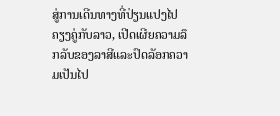ສູ່ການເດີນທາງທີ່ປ່ຽນແປງໄປຄຽງຄູ່ກັບລາວ, ເປີດເຜີຍຄວາມລຶກລັບຂອງລາສີແລະປົດລັອກຄວາມເປັນໄປ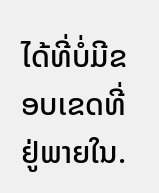ໄດ້ທີ່ບໍ່ມີຂອບເຂດທີ່ຢູ່ພາຍໃນ.